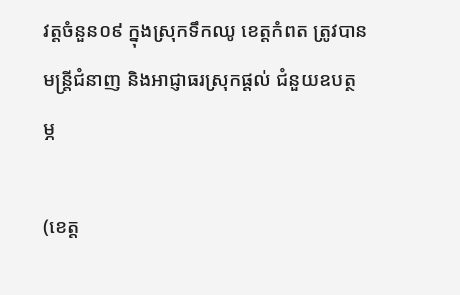វត្តចំនួន០៩ ក្នុងស្រុកទឹកឈូ ខេត្តកំពត ត្រូវបានមន្ត្រីជំនាញ និងអាជ្ញាធរស្រុកផ្តល់ ជំនួយឧបត្ថម្ភ

(ខេត្ត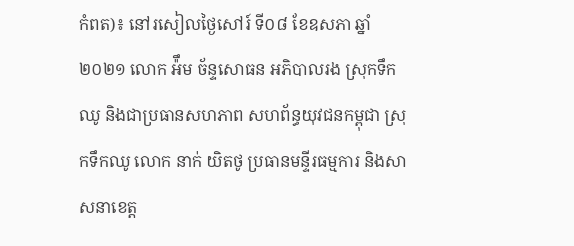កំពត)៖ នៅរសៀលថ្ងៃសៅរ៍ ទី០៨ ខែឧសភា ឆ្នាំ២០២១ លោក អ៉ឹម ច័ន្ទសោធន អភិបាលរង ស្រុកទឹកឈូ និងជាប្រធានសហភាព សហព័ន្ធយុវជនកម្ពុជា ស្រុកទឹកឈូ លោក នាក់ យិតថូ ប្រធានមន្ទីរធម្មការ និងសាសនាខេត្ត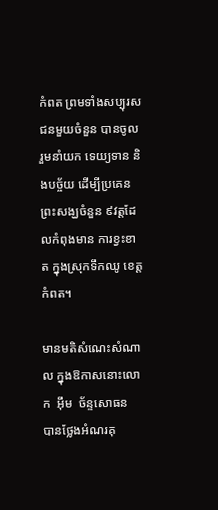កំពត ព្រមទាំងសប្បុរស ជនមួយចំនួន បានចូលរួមនាំយក ទេយ្យទាន និងបច្ច័យ ដើម្បីប្រគេន ព្រះសង្ឃចំនួន ៩វត្តដែលកំពុងមាន ការខ្វះខាត ក្នុងស្រុកទឹកឈូ ខេត្តកំពត។

មានមតិសំណេះសំណាល ក្នុងឱកាសនោះលោក  អុឹម  ច័ន្ទសោធន  បានថ្លែងអំណរគុ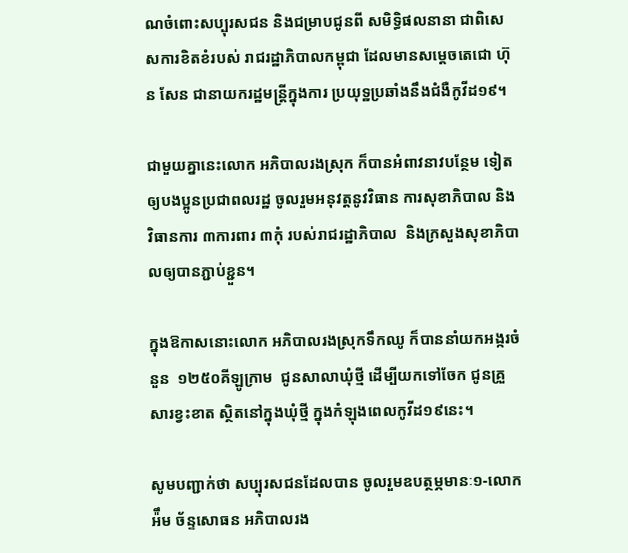ណចំពោះសប្បុរសជន និងជម្រាបជូនពី សមិទ្ធិផលនានា ជាពិសេសការខិតខំរបស់ រាជរដ្ឋាភិបាលកម្ពុជា ដែលមានសម្តេចតេជោ ហ៊ុន សែន ជានាយករដ្ឋមន្ត្រីក្នុងការ ប្រយុទ្ឋប្រឆាំងនឹងជំងឺកូវីដ១៩។

ជាមួយគ្នានេះលោក អភិបាលរងស្រុក ក៏បានអំពាវនាវបន្ថែម ទៀតឲ្យបងប្អូនប្រជាពលរដ្ឋ ចូលរួមអនុវត្តនូវវិធាន ការសុខាភិបាល និងវិធានការ ៣ការពារ ៣កុំ របស់រាជរដ្ឋាភិបាល  និងក្រសួងសុខាភិបាលឲ្យបានភ្ជាប់ខ្ជួន។

ក្នុងឱកាសនោះលោក អភិបាលរងស្រុកទឹកឈូ ក៏បាននាំយកអង្ករចំនួន  ១២៥០គីឡូក្រាម  ជូនសាលាឃុំថ្មី ដើម្បីយកទៅចែក ជូនគ្រួសារខ្វះខាត ស្ថិតនៅក្នុងឃុំថ្មី ក្នុងកំឡុងពេលកូវីដ១៩នេះ។

សូមបញ្ជាក់ថា សប្បុរសជនដែលបាន ចូលរួមឧបត្ថម្ភមានៈ១-លោក អ៉ឹម ច័ន្ទសោធន អភិបាលរង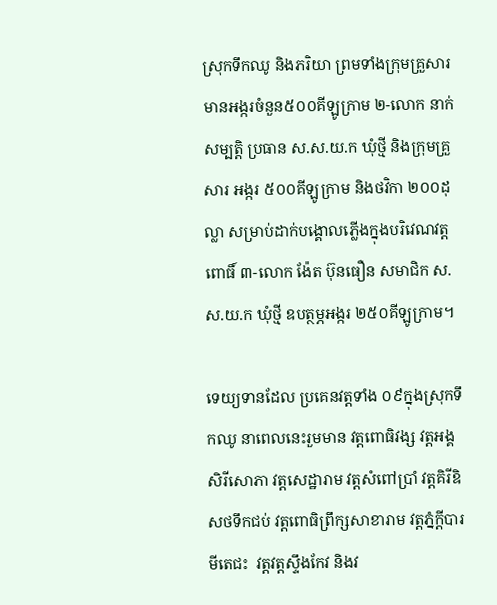ស្រុកទឹកឈូ និងភរិយា ព្រមទាំងក្រុមគ្រួសារ មានអង្ករចំនួន៥០០គីឡូក្រាម ២-លោក នាក់ សម្បត្តិ ប្រធាន ស.ស.យ.ក ឃុំថ្មី និងក្រុមគ្រួសារ អង្ករ ៥០០គីឡូក្រាម និងថវិកា ២០០ដុល្លា សម្រាប់ដាក់បង្គោលភ្លើងក្នុងបរិវេណវត្តពោធិ៍ ៣-លោក ង៉ែត ប៊ុនធឿន សមាជិក ស.ស.យ.ក ឃុំថ្មី ឧបត្ថម្ភអង្ករ ២៥០គីឡូក្រាម។

ទេយ្យទានដែល ប្រគេនវត្តទាំង ០៩ក្នុងស្រុកទឹកឈូ នាពេលនេះរួមមាន វត្តពោធិវង្ស វត្តអង្គសិរីសោភា វត្តសេដ្ឋារាម វត្តសំពៅប្រាំ វត្តគិរីឧិសថទឹកជប់ វត្តពោធិព្រឹក្សសាខារាម វត្តភ្នំក្តីបារមីតេជះ  វត្តវត្តស្ទឹងកែវ និងវ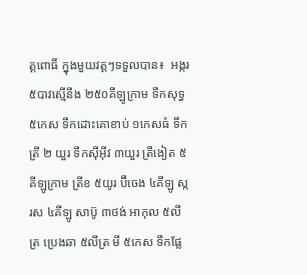ត្តពោធិ៍ ក្នុងមួយវត្តៗទទួលបាន៖  អង្ករ ៥បាវស្មើនឹង ២៥០គីឡូក្រាម ទឹកសុទ្ធ ៥កេស ទឹកដោះគោខាប់ ១កេសធំ ទឹកត្រី ២ យួរ ទឹកស៊ីអ៊ីវ ៣យួរ ត្រីងៀត ៥គីឡូក្រាម ត្រីខ ៥យូរ ប៊ីចេង ៤គីឡូ ស្ករស ៤គីឡូ សាប៊ូ ៣ថង់ អាកុល ៥លីត្រ ប្រេងឆា ៥លីត្រ មី ៥កេស ទឹកផ្លែ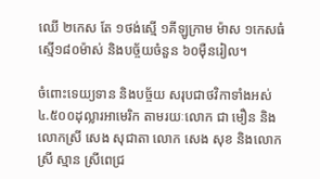ឈើ ២កេស តែ ១ថង់ស្មើ ១គីឡូក្រាម ម៉ាស ១កេសធំស្មើ១៨០ម៉ាស់ និងបច្ច័យចំនួន ៦០ម៉ឺនរៀល។

ចំពោះទេយ្យទាន និងបច្ច័យ សរុបជាថវិកាទាំងអស់ ៤.៥០០ដុល្លារអាមេរិក តាមរយៈលោក ជា មឿន និងលោកស្រី សេង សុជាតា លោក សេង សុខ និងលោកស្រី ស្មាន ស្រីពេជ្រ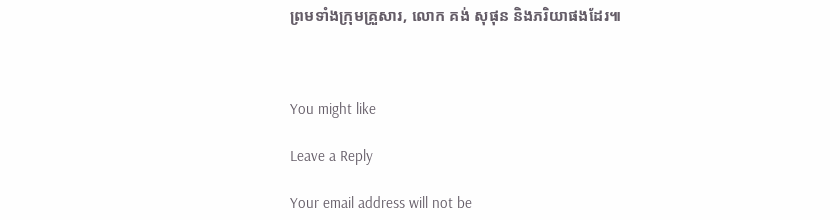ព្រមទាំងក្រុមគ្រួសារ, លោក គង់ សុផុន និងភរិយាផងដែរ៕



You might like

Leave a Reply

Your email address will not be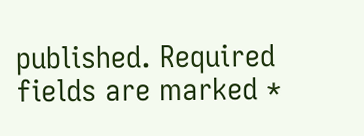published. Required fields are marked *